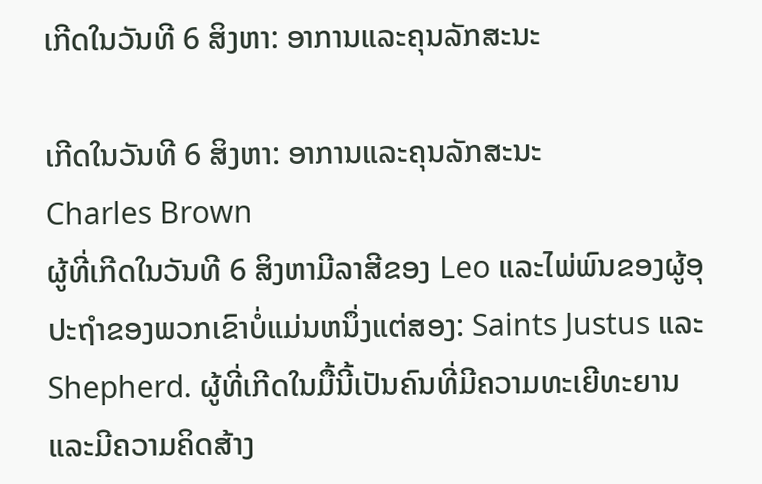ເກີດໃນວັນທີ 6 ສິງຫາ: ອາການແລະຄຸນລັກສະນະ

ເກີດໃນວັນທີ 6 ສິງຫາ: ອາການແລະຄຸນລັກສະນະ
Charles Brown
ຜູ້ທີ່ເກີດໃນວັນທີ 6 ສິງຫາມີລາສີຂອງ Leo ແລະໄພ່ພົນຂອງຜູ້ອຸປະຖໍາຂອງພວກເຂົາບໍ່ແມ່ນຫນຶ່ງແຕ່ສອງ: Saints Justus ແລະ Shepherd. ຜູ້ທີ່ເກີດໃນມື້ນີ້ເປັນຄົນທີ່ມີຄວາມທະເຍີທະຍານແລະມີຄວາມຄິດສ້າງ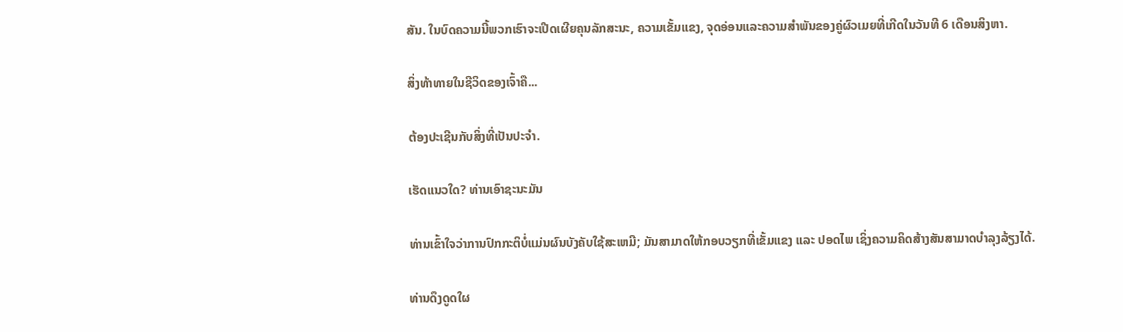ສັນ. ໃນບົດຄວາມນີ້ພວກເຮົາຈະເປີດເຜີຍຄຸນລັກສະນະ, ຄວາມເຂັ້ມແຂງ, ຈຸດອ່ອນແລະຄວາມສໍາພັນຂອງຄູ່ຜົວເມຍທີ່ເກີດໃນວັນທີ 6 ເດືອນສິງຫາ.

ສິ່ງທ້າທາຍໃນຊີວິດຂອງເຈົ້າຄື...

ຕ້ອງປະເຊີນກັບສິ່ງທີ່ເປັນປະຈໍາ.

ເຮັດແນວໃດ? ທ່ານເອົາຊະນະມັນ

ທ່ານເຂົ້າໃຈວ່າການປົກກະຕິບໍ່ແມ່ນຜົນບັງຄັບໃຊ້ສະເຫມີ; ມັນສາມາດໃຫ້ກອບວຽກທີ່ເຂັ້ມແຂງ ແລະ ປອດໄພ ເຊິ່ງຄວາມຄິດສ້າງສັນສາມາດບໍາລຸງລ້ຽງໄດ້.

ທ່ານດຶງດູດໃຜ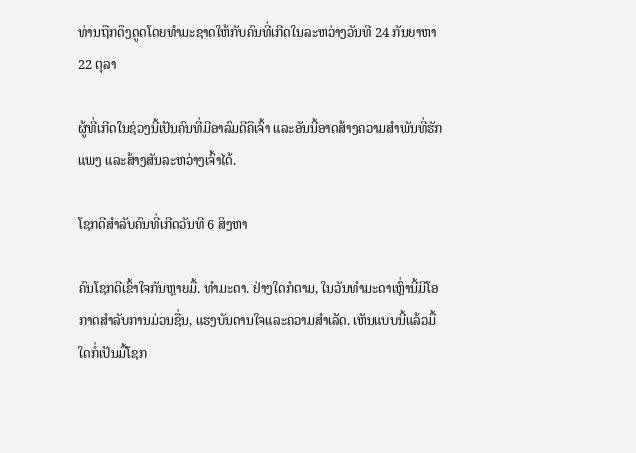ທ່ານຖືກດຶງດູດໂດຍທໍາມະຊາດໃຫ້ກັບຄົນທີ່ເກີດໃນລະຫວ່າງວັນທີ 24 ກັນຍາຫາ 22 ຕຸລາ

ຜູ້ທີ່ເກີດໃນຊ່ວງນີ້ເປັນຄົນທີ່ມີອາລົມດີຄືເຈົ້າ ແລະອັນນີ້ອາດສ້າງຄວາມສຳພັນທີ່ຮັກແພງ ແລະສ້າງສັນລະຫວ່າງເຈົ້າໄດ້.

ໂຊກດີສຳລັບຄົນທີ່ເກີດວັນທີ 6 ສິງຫາ

ຄົນໂຊກດີເຂົ້າໃຈກັນຫຼາຍມື້. ທຳມະດາ. ຢ່າງໃດກໍຕາມ, ໃນວັນທໍາມະດາເຫຼົ່ານີ້ມີໂອກາດສໍາລັບການມ່ວນຊື່ນ, ແຮງບັນດານໃຈແລະຄວາມສໍາເລັດ. ເຫັນແບບນີ້ແລ້ວມື້ໃດກໍ່ເປັນມື້ໂຊກ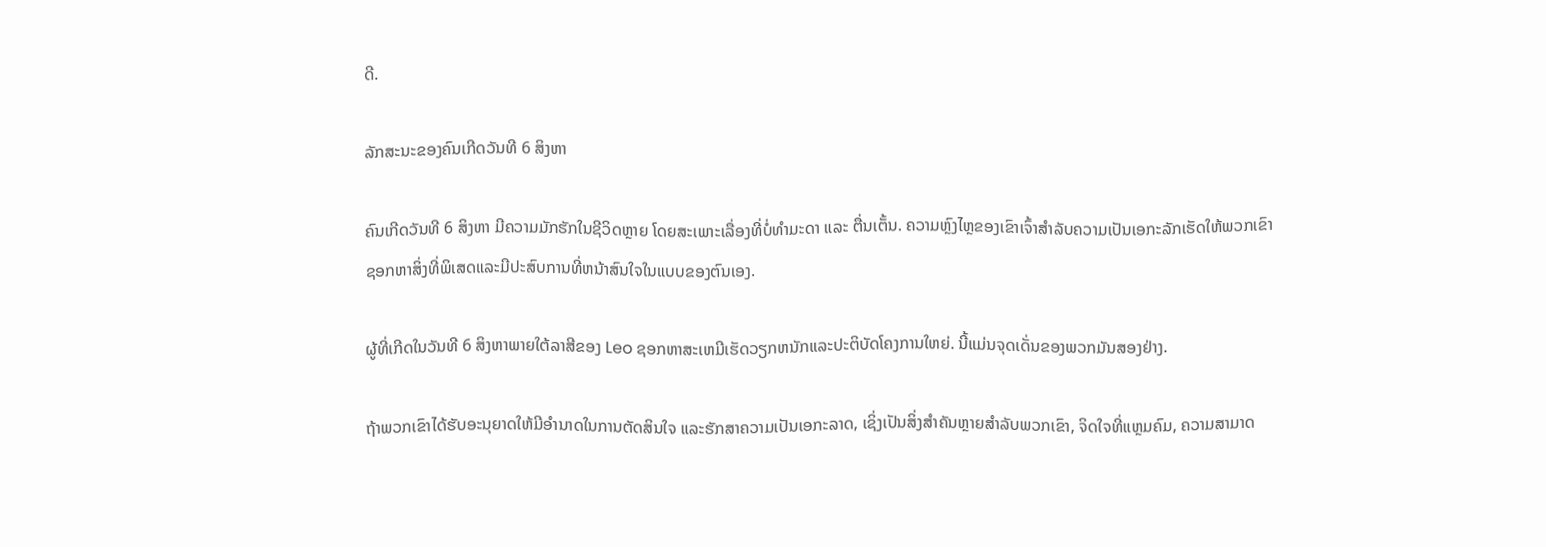ດີ.

ລັກສະນະຂອງຄົນເກີດວັນທີ 6 ສິງຫາ

ຄົນເກີດວັນທີ 6 ສິງຫາ ມີຄວາມມັກຮັກໃນຊີວິດຫຼາຍ ໂດຍສະເພາະເລື່ອງທີ່ບໍ່ທຳມະດາ ແລະ ຕື່ນເຕັ້ນ. ຄວາມຫຼົງໄຫຼຂອງເຂົາເຈົ້າສໍາລັບຄວາມເປັນເອກະລັກເຮັດໃຫ້ພວກເຂົາຊອກຫາສິ່ງທີ່ພິເສດແລະມີປະສົບການທີ່ຫນ້າສົນໃຈໃນແບບຂອງຕົນເອງ.

ຜູ້ທີ່ເກີດໃນວັນທີ 6 ສິງຫາພາຍໃຕ້ລາສີຂອງ Leo ຊອກຫາສະເຫມີເຮັດວຽກຫນັກແລະປະຕິບັດໂຄງການໃຫຍ່. ນີ້ແມ່ນຈຸດເດັ່ນຂອງພວກມັນສອງຢ່າງ.

ຖ້າພວກເຂົາໄດ້ຮັບອະນຸຍາດໃຫ້ມີອຳນາດໃນການຕັດສິນໃຈ ແລະຮັກສາຄວາມເປັນເອກະລາດ, ເຊິ່ງເປັນສິ່ງສຳຄັນຫຼາຍສຳລັບພວກເຂົາ, ຈິດໃຈທີ່ແຫຼມຄົມ, ຄວາມສາມາດ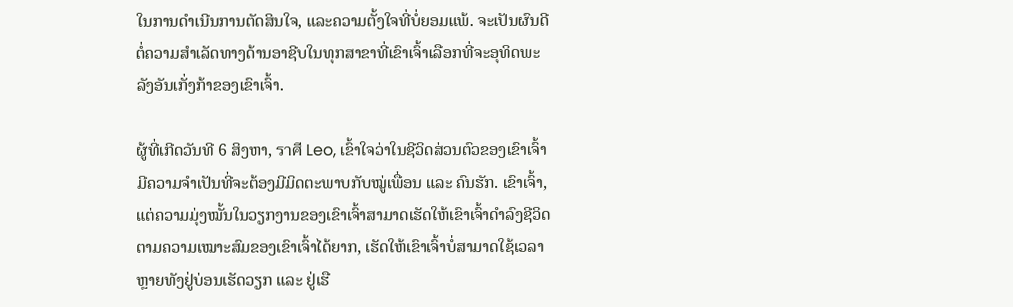ໃນການດຳເນີນການຕັດສິນໃຈ, ແລະຄວາມຕັ້ງໃຈທີ່ບໍ່ຍອມແພ້. ຈະເປັນຜົນດີຕໍ່ຄວາມສຳເລັດທາງດ້ານອາຊີບໃນທຸກສາຂາທີ່ເຂົາເຈົ້າເລືອກທີ່ຈະອຸທິດພະລັງອັນເກັ່ງກ້າຂອງເຂົາເຈົ້າ.

ຜູ້ທີ່ເກີດວັນທີ 6 ສິງຫາ, ราศี Leo, ເຂົ້າໃຈວ່າໃນຊີວິດສ່ວນຕົວຂອງເຂົາເຈົ້າມີຄວາມຈຳເປັນທີ່ຈະຕ້ອງມີມິດຕະພາບກັບໝູ່ເພື່ອນ ແລະ ຄົນຮັກ. ເຂົາເຈົ້າ, ແຕ່ຄວາມມຸ່ງໝັ້ນໃນວຽກງານຂອງເຂົາເຈົ້າສາມາດເຮັດໃຫ້ເຂົາເຈົ້າດຳລົງຊີວິດຕາມຄວາມເໝາະສົມຂອງເຂົາເຈົ້າໄດ້ຍາກ, ເຮັດໃຫ້ເຂົາເຈົ້າບໍ່ສາມາດໃຊ້ເວລາຫຼາຍທັງຢູ່ບ່ອນເຮັດວຽກ ແລະ ຢູ່ເຮື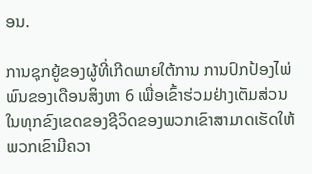ອນ.

ການຊຸກຍູ້ຂອງຜູ້ທີ່ເກີດພາຍໃຕ້ການ ການປົກປ້ອງໄພ່ພົນຂອງເດືອນສິງຫາ 6 ເພື່ອເຂົ້າຮ່ວມຢ່າງເຕັມສ່ວນໃນທຸກຂົງເຂດຂອງຊີວິດຂອງພວກເຂົາສາມາດເຮັດໃຫ້ພວກເຂົາມີຄວາ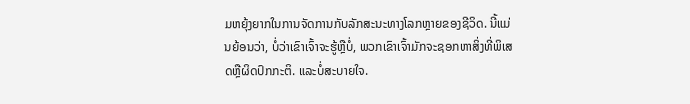ມຫຍຸ້ງຍາກໃນການຈັດການກັບລັກສະນະທາງໂລກຫຼາຍຂອງຊີວິດ. ນີ້ແມ່ນຍ້ອນວ່າ, ບໍ່ວ່າເຂົາເຈົ້າຈະຮູ້ຫຼືບໍ່, ພວກເຂົາເຈົ້າມັກຈະຊອກຫາສິ່ງທີ່ພິເສດຫຼືຜິດປົກກະຕິ. ແລະບໍ່ສະບາຍໃຈ.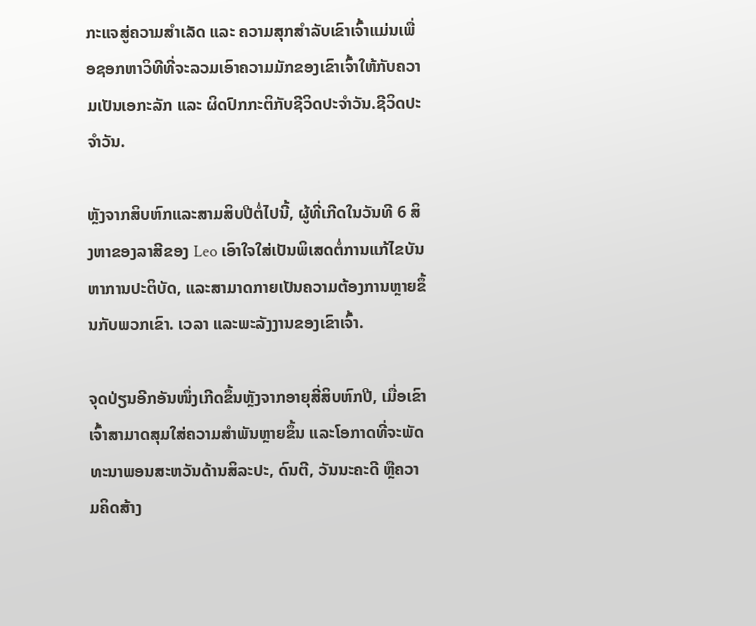ກະແຈສູ່ຄວາມສຳເລັດ ແລະ ຄວາມສຸກສຳລັບເຂົາເຈົ້າແມ່ນເພື່ອຊອກຫາວິທີທີ່ຈະລວມເອົາຄວາມມັກຂອງເຂົາເຈົ້າໃຫ້ກັບຄວາມເປັນເອກະລັກ ແລະ ຜິດປົກກະຕິກັບຊີວິດປະຈຳວັນ.ຊີວິດປະຈໍາວັນ.

ຫຼັງຈາກສິບຫົກແລະສາມສິບປີຕໍ່ໄປນີ້, ຜູ້ທີ່ເກີດໃນວັນທີ 6 ສິງຫາຂອງລາສີຂອງ Leo ເອົາໃຈໃສ່ເປັນພິເສດຕໍ່ການແກ້ໄຂບັນຫາການປະຕິບັດ, ແລະສາມາດກາຍເປັນຄວາມຕ້ອງການຫຼາຍຂຶ້ນກັບພວກເຂົາ. ເວລາ ແລະພະລັງງານຂອງເຂົາເຈົ້າ.

ຈຸດປ່ຽນອີກອັນໜຶ່ງເກີດຂຶ້ນຫຼັງຈາກອາຍຸສີ່ສິບຫົກປີ, ເມື່ອເຂົາເຈົ້າສາມາດສຸມໃສ່ຄວາມສຳພັນຫຼາຍຂຶ້ນ ແລະໂອກາດທີ່ຈະພັດທະນາພອນສະຫວັນດ້ານສິລະປະ, ດົນຕີ, ວັນນະຄະດີ ຫຼືຄວາມຄິດສ້າງ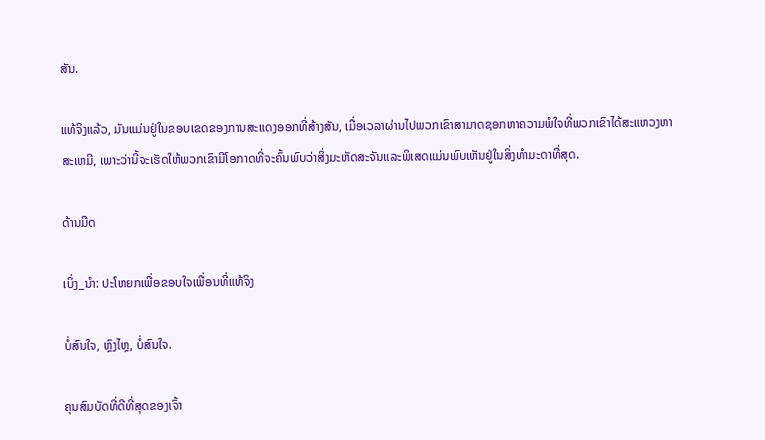ສັນ.

ແທ້ຈິງແລ້ວ, ມັນແມ່ນຢູ່ໃນຂອບເຂດຂອງການສະແດງອອກທີ່ສ້າງສັນ, ເມື່ອເວລາຜ່ານໄປພວກເຂົາສາມາດຊອກຫາຄວາມພໍໃຈທີ່ພວກເຂົາໄດ້ສະແຫວງຫາສະເຫມີ, ເພາະວ່ານີ້ຈະເຮັດໃຫ້ພວກເຂົາມີໂອກາດທີ່ຈະຄົ້ນພົບວ່າສິ່ງມະຫັດສະຈັນແລະພິເສດແມ່ນພົບເຫັນຢູ່ໃນສິ່ງທໍາມະດາທີ່ສຸດ.

ດ້ານມືດ

ເບິ່ງ_ນຳ: ປະໂຫຍກເພື່ອຂອບໃຈເພື່ອນທີ່ແທ້ຈິງ

ບໍ່ສົນໃຈ, ຫຼົງໄຫຼ, ບໍ່ສົນໃຈ.

ຄຸນສົມບັດທີ່ດີທີ່ສຸດຂອງເຈົ້າ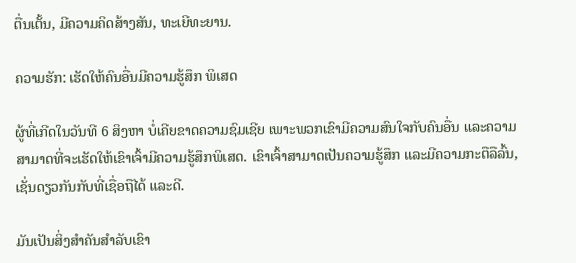ຕື່ນເຕັ້ນ, ມີຄວາມຄິດສ້າງສັນ, ທະເຍີທະຍານ.

ຄວາມຮັກ: ເຮັດໃຫ້ຄົນອື່ນມີຄວາມຮູ້ສຶກ ພິເສດ

ຜູ້ທີ່ເກີດໃນວັນທີ 6 ສິງຫາ ບໍ່ເຄີຍຂາດຄວາມຊົມເຊີຍ ເພາະພວກເຂົາມີຄວາມສົນໃຈກັບຄົນອື່ນ ແລະຄວາມສາມາດທີ່ຈະເຮັດໃຫ້ເຂົາເຈົ້າມີຄວາມຮູ້ສຶກພິເສດ. ເຂົາເຈົ້າສາມາດເປັນຄວາມຮູ້ສຶກ ແລະມີຄວາມກະຕືລືລົ້ນ, ເຊັ່ນດຽວກັນກັບທີ່ເຊື່ອຖືໄດ້ ແລະດີ.

ມັນເປັນສິ່ງສໍາຄັນສໍາລັບເຂົາ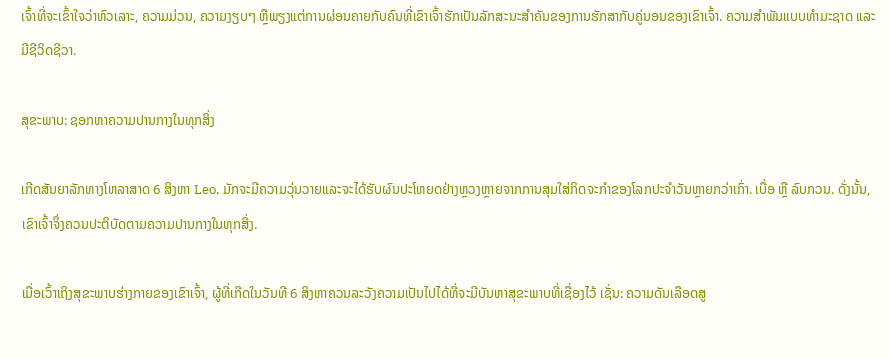ເຈົ້າທີ່ຈະເຂົ້າໃຈວ່າຫົວເລາະ, ຄວາມມ່ວນ, ຄວາມງຽບໆ ຫຼືພຽງແຕ່ການຜ່ອນຄາຍກັບຄົນທີ່ເຂົາເຈົ້າຮັກເປັນລັກສະນະສໍາຄັນຂອງການຮັກສາກັບຄູ່ນອນຂອງເຂົາເຈົ້າ. ຄວາມສຳພັນແບບທຳມະຊາດ ແລະ ມີຊີວິດຊີວາ.

ສຸຂະພາບ: ຊອກຫາຄວາມປານກາງໃນທຸກສິ່ງ

ເກີດສັນຍາລັກທາງໂຫລາສາດ 6 ສິງຫາ Leo, ມັກຈະມີຄວາມວຸ່ນວາຍແລະຈະໄດ້ຮັບຜົນປະໂຫຍດຢ່າງຫຼວງຫຼາຍຈາກການສຸມໃສ່ກິດຈະກໍາຂອງໂລກປະຈໍາວັນຫຼາຍກວ່າເກົ່າ. ເບື່ອ ຫຼື ລົບກວນ. ດັ່ງນັ້ນ, ເຂົາເຈົ້າຈຶ່ງຄວນປະຕິບັດຕາມຄວາມປານກາງໃນທຸກສິ່ງ.

ເມື່ອເວົ້າເຖິງສຸຂະພາບຮ່າງກາຍຂອງເຂົາເຈົ້າ, ຜູ້ທີ່ເກີດໃນວັນທີ 6 ສິງຫາຄວນລະວັງຄວາມເປັນໄປໄດ້ທີ່ຈະມີບັນຫາສຸຂະພາບທີ່ເຊື່ອງໄວ້ ເຊັ່ນ: ຄວາມດັນເລືອດສູ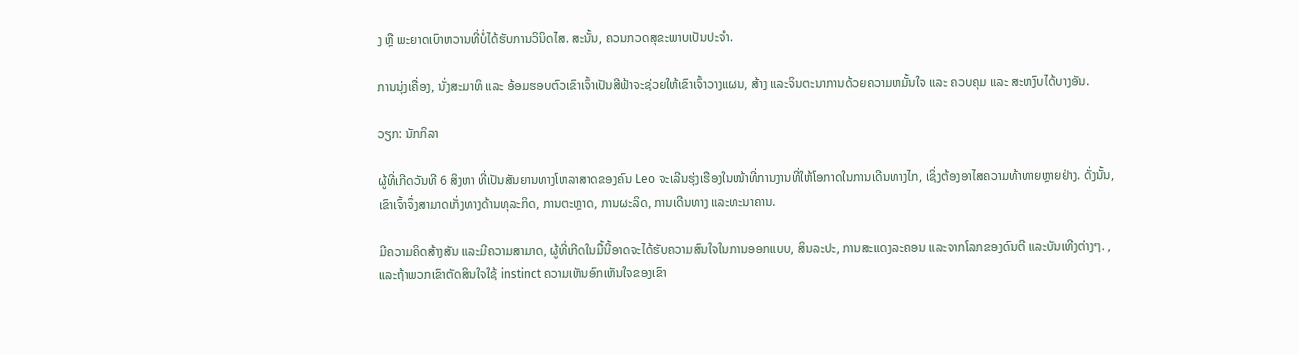ງ ຫຼື ພະຍາດເບົາຫວານທີ່ບໍ່ໄດ້ຮັບການວິນິດໄສ. ສະນັ້ນ, ຄວນກວດສຸຂະພາບເປັນປະຈຳ.

ການນຸ່ງເຄື່ອງ, ນັ່ງສະມາທິ ແລະ ອ້ອມຮອບຕົວເຂົາເຈົ້າເປັນສີຟ້າຈະຊ່ວຍໃຫ້ເຂົາເຈົ້າວາງແຜນ, ສ້າງ ແລະຈິນຕະນາການດ້ວຍຄວາມຫມັ້ນໃຈ ແລະ ຄວບຄຸມ ແລະ ສະຫງົບໄດ້ບາງອັນ.

ວຽກ: ນັກກິລາ

ຜູ້ທີ່ເກີດວັນທີ 6 ສິງຫາ ທີ່ເປັນສັນຍານທາງໂຫລາສາດຂອງຄົນ Leo ຈະເລີນຮຸ່ງເຮືອງໃນໜ້າທີ່ການງານທີ່ໃຫ້ໂອກາດໃນການເດີນທາງໄກ, ເຊິ່ງຕ້ອງອາໄສຄວາມທ້າທາຍຫຼາຍຢ່າງ. ດັ່ງນັ້ນ, ເຂົາເຈົ້າຈຶ່ງສາມາດເກັ່ງທາງດ້ານທຸລະກິດ, ການຕະຫຼາດ, ການຜະລິດ, ການເດີນທາງ ແລະທະນາຄານ.

ມີຄວາມຄິດສ້າງສັນ ແລະມີຄວາມສາມາດ, ຜູ້ທີ່ເກີດໃນມື້ນີ້ອາດຈະໄດ້ຮັບຄວາມສົນໃຈໃນການອອກແບບ, ສິນລະປະ, ການສະແດງລະຄອນ ແລະຈາກໂລກຂອງດົນຕີ ແລະບັນເທີງຕ່າງໆ. , ແລະຖ້າພວກເຂົາຕັດສິນໃຈໃຊ້ instinct ຄວາມເຫັນອົກເຫັນໃຈຂອງເຂົາ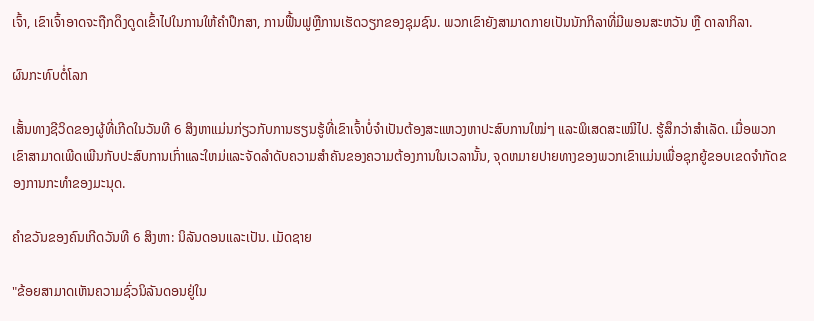ເຈົ້າ, ເຂົາເຈົ້າອາດຈະຖືກດຶງດູດເຂົ້າໄປໃນການໃຫ້ຄໍາປຶກສາ, ການຟື້ນຟູຫຼືການເຮັດວຽກຂອງຊຸມຊົນ. ພວກເຂົາຍັງສາມາດກາຍເປັນນັກກິລາທີ່ມີພອນສະຫວັນ ຫຼື ດາລາກິລາ.

ຜົນກະທົບຕໍ່ໂລກ

ເສັ້ນທາງຊີວິດຂອງຜູ້ທີ່ເກີດໃນວັນທີ 6 ສິງຫາແມ່ນກ່ຽວກັບການຮຽນຮູ້ທີ່ເຂົາເຈົ້າບໍ່ຈຳເປັນຕ້ອງສະແຫວງຫາປະສົບການໃໝ່ໆ ແລະພິເສດສະເໝີໄປ. ຮູ້ສຶກວ່າສໍາເລັດ. ເມື່ອພວກເຂົາສາມາດເພີດເພີນກັບປະສົບການເກົ່າແລະໃຫມ່ແລະຈັດລໍາດັບຄວາມສໍາຄັນຂອງຄວາມຕ້ອງການໃນເວລານັ້ນ, ຈຸດຫມາຍປາຍທາງຂອງພວກເຂົາແມ່ນເພື່ອຊຸກຍູ້ຂອບເຂດຈໍາກັດຂອງການກະທໍາຂອງມະນຸດ.

ຄໍາຂວັນຂອງຄົນເກີດວັນທີ 6 ສິງຫາ: ນິລັນດອນແລະເປັນ. ເມັດຊາຍ

"ຂ້ອຍສາມາດເຫັນຄວາມຊົ່ວນິລັນດອນຢູ່ໃນ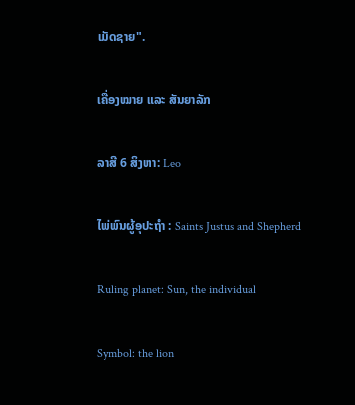ເມັດຊາຍ".

ເຄື່ອງໝາຍ ແລະ ສັນຍາລັກ

ລາສີ 6 ສິງຫາ: Leo

ໄພ່ພົນຜູ້ອຸປະຖໍາ : Saints Justus and Shepherd

Ruling planet: Sun, the individual

Symbol: the lion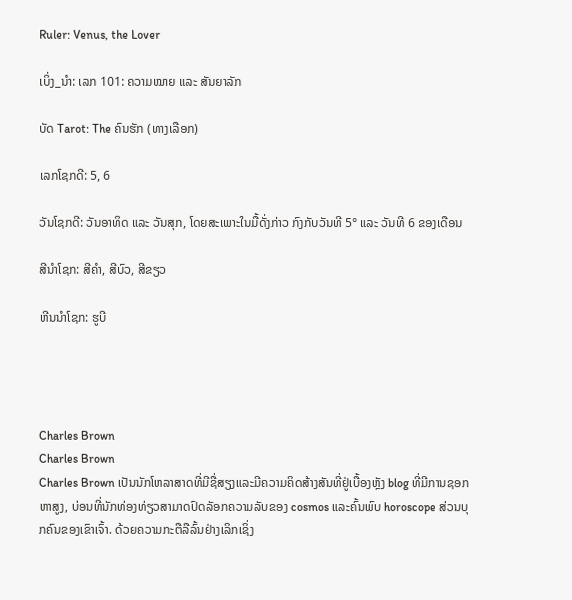Ruler: Venus, the Lover

ເບິ່ງ_ນຳ: ເລກ 101: ຄວາມໝາຍ ແລະ ສັນຍາລັກ

ບັດ Tarot: The ຄົນຮັກ (ທາງເລືອກ)

ເລກໂຊກດີ: 5, 6

ວັນໂຊກດີ: ວັນອາທິດ ແລະ ວັນສຸກ, ໂດຍສະເພາະໃນມື້ດັ່ງກ່າວ ກົງກັບວັນທີ 5° ແລະ ວັນທີ 6 ຂອງເດືອນ

ສີນຳໂຊກ: ສີຄຳ, ສີບົວ, ສີຂຽວ

ຫີນນຳໂຊກ: ຮູບີ




Charles Brown
Charles Brown
Charles Brown ເປັນນັກໂຫລາສາດທີ່ມີຊື່ສຽງແລະມີຄວາມຄິດສ້າງສັນທີ່ຢູ່ເບື້ອງຫຼັງ blog ທີ່ມີການຊອກຫາສູງ, ບ່ອນທີ່ນັກທ່ອງທ່ຽວສາມາດປົດລັອກຄວາມລັບຂອງ cosmos ແລະຄົ້ນພົບ horoscope ສ່ວນບຸກຄົນຂອງເຂົາເຈົ້າ. ດ້ວຍຄວາມກະຕືລືລົ້ນຢ່າງເລິກເຊິ່ງ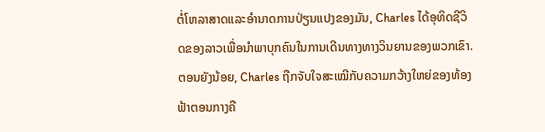ຕໍ່ໂຫລາສາດແລະອໍານາດການປ່ຽນແປງຂອງມັນ, Charles ໄດ້ອຸທິດຊີວິດຂອງລາວເພື່ອນໍາພາບຸກຄົນໃນການເດີນທາງທາງວິນຍານຂອງພວກເຂົາ.ຕອນຍັງນ້ອຍ, Charles ຖືກຈັບໃຈສະເໝີກັບຄວາມກວ້າງໃຫຍ່ຂອງທ້ອງຟ້າຕອນກາງຄື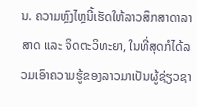ນ. ຄວາມຫຼົງໄຫຼນີ້ເຮັດໃຫ້ລາວສຶກສາດາລາສາດ ແລະ ຈິດຕະວິທະຍາ, ໃນທີ່ສຸດກໍໄດ້ລວມເອົາຄວາມຮູ້ຂອງລາວມາເປັນຜູ້ຊ່ຽວຊາ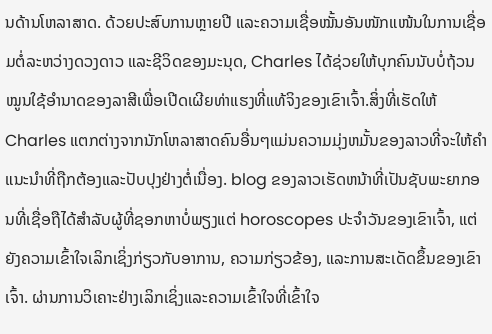ນດ້ານໂຫລາສາດ. ດ້ວຍປະສົບການຫຼາຍປີ ແລະຄວາມເຊື່ອໝັ້ນອັນໜັກແໜ້ນໃນການເຊື່ອມຕໍ່ລະຫວ່າງດວງດາວ ແລະຊີວິດຂອງມະນຸດ, Charles ໄດ້ຊ່ວຍໃຫ້ບຸກຄົນນັບບໍ່ຖ້ວນ ໝູນໃຊ້ອຳນາດຂອງລາສີເພື່ອເປີດເຜີຍທ່າແຮງທີ່ແທ້ຈິງຂອງເຂົາເຈົ້າ.ສິ່ງທີ່ເຮັດໃຫ້ Charles ແຕກຕ່າງຈາກນັກໂຫລາສາດຄົນອື່ນໆແມ່ນຄວາມມຸ່ງຫມັ້ນຂອງລາວທີ່ຈະໃຫ້ຄໍາແນະນໍາທີ່ຖືກຕ້ອງແລະປັບປຸງຢ່າງຕໍ່ເນື່ອງ. blog ຂອງລາວເຮັດຫນ້າທີ່ເປັນຊັບພະຍາກອນທີ່ເຊື່ອຖືໄດ້ສໍາລັບຜູ້ທີ່ຊອກຫາບໍ່ພຽງແຕ່ horoscopes ປະຈໍາວັນຂອງເຂົາເຈົ້າ, ແຕ່ຍັງຄວາມເຂົ້າໃຈເລິກເຊິ່ງກ່ຽວກັບອາການ, ຄວາມກ່ຽວຂ້ອງ, ແລະການສະເດັດຂຶ້ນຂອງເຂົາເຈົ້າ. ຜ່ານການວິເຄາະຢ່າງເລິກເຊິ່ງແລະຄວາມເຂົ້າໃຈທີ່ເຂົ້າໃຈ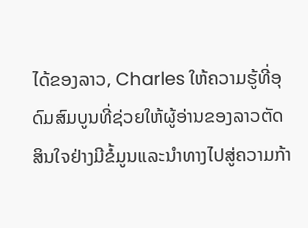ໄດ້ຂອງລາວ, Charles ໃຫ້ຄວາມຮູ້ທີ່ອຸດົມສົມບູນທີ່ຊ່ວຍໃຫ້ຜູ້ອ່ານຂອງລາວຕັດສິນໃຈຢ່າງມີຂໍ້ມູນແລະນໍາທາງໄປສູ່ຄວາມກ້າ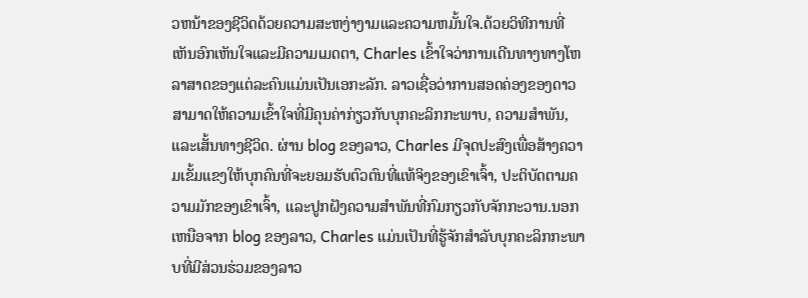ວຫນ້າຂອງຊີວິດດ້ວຍຄວາມສະຫງ່າງາມແລະຄວາມຫມັ້ນໃຈ.ດ້ວຍວິທີການທີ່ເຫັນອົກເຫັນໃຈແລະມີຄວາມເມດຕາ, Charles ເຂົ້າໃຈວ່າການເດີນທາງທາງໂຫລາສາດຂອງແຕ່ລະຄົນແມ່ນເປັນເອກະລັກ. ລາວເຊື່ອວ່າການສອດຄ່ອງຂອງດາວສາມາດໃຫ້ຄວາມເຂົ້າໃຈທີ່ມີຄຸນຄ່າກ່ຽວກັບບຸກຄະລິກກະພາບ, ຄວາມສໍາພັນ, ແລະເສັ້ນທາງຊີວິດ. ຜ່ານ blog ຂອງລາວ, Charles ມີຈຸດປະສົງເພື່ອສ້າງຄວາມເຂັ້ມແຂງໃຫ້ບຸກຄົນທີ່ຈະຍອມຮັບຕົວຕົນທີ່ແທ້ຈິງຂອງເຂົາເຈົ້າ, ປະຕິບັດຕາມຄວາມມັກຂອງເຂົາເຈົ້າ, ແລະປູກຝັງຄວາມສໍາພັນທີ່ກົມກຽວກັບຈັກກະວານ.ນອກເຫນືອຈາກ blog ຂອງລາວ, Charles ແມ່ນເປັນທີ່ຮູ້ຈັກສໍາລັບບຸກຄະລິກກະພາບທີ່ມີສ່ວນຮ່ວມຂອງລາວ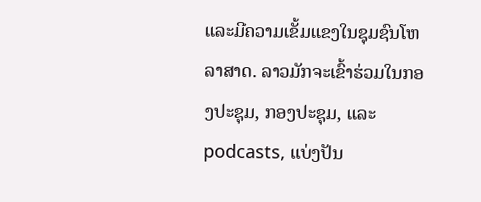ແລະມີຄວາມເຂັ້ມແຂງໃນຊຸມຊົນໂຫລາສາດ. ລາວມັກຈະເຂົ້າຮ່ວມໃນກອງປະຊຸມ, ກອງປະຊຸມ, ແລະ podcasts, ແບ່ງປັນ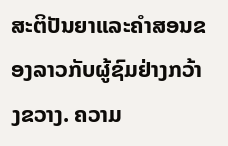ສະຕິປັນຍາແລະຄໍາສອນຂອງລາວກັບຜູ້ຊົມຢ່າງກວ້າງຂວາງ. ຄວາມ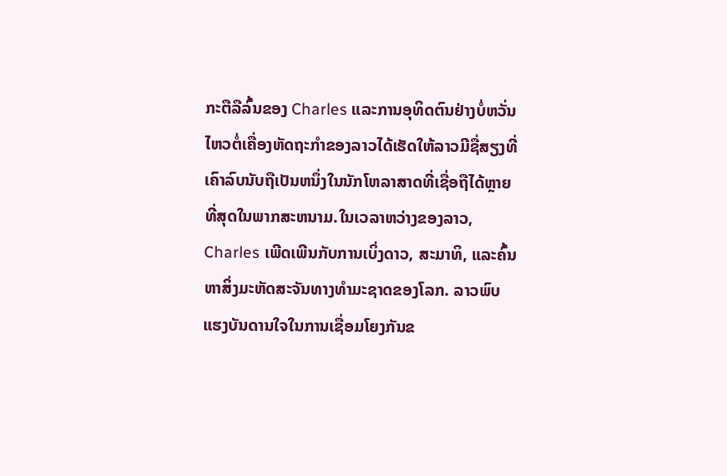ກະຕືລືລົ້ນຂອງ Charles ແລະການອຸທິດຕົນຢ່າງບໍ່ຫວັ່ນໄຫວຕໍ່ເຄື່ອງຫັດຖະກໍາຂອງລາວໄດ້ເຮັດໃຫ້ລາວມີຊື່ສຽງທີ່ເຄົາລົບນັບຖືເປັນຫນຶ່ງໃນນັກໂຫລາສາດທີ່ເຊື່ອຖືໄດ້ຫຼາຍທີ່ສຸດໃນພາກສະຫນາມ.ໃນເວລາຫວ່າງຂອງລາວ, Charles ເພີດເພີນກັບການເບິ່ງດາວ, ສະມາທິ, ແລະຄົ້ນຫາສິ່ງມະຫັດສະຈັນທາງທໍາມະຊາດຂອງໂລກ. ລາວພົບແຮງບັນດານໃຈໃນການເຊື່ອມໂຍງກັນຂ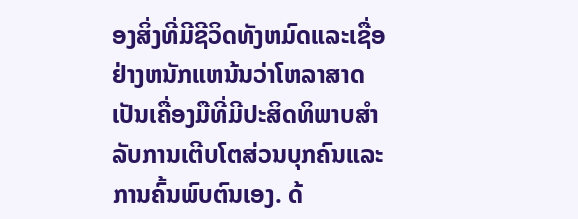ອງສິ່ງທີ່ມີຊີວິດທັງຫມົດແລະເຊື່ອຢ່າງຫນັກແຫນ້ນວ່າໂຫລາສາດເປັນເຄື່ອງມືທີ່ມີປະສິດທິພາບສໍາລັບການເຕີບໂຕສ່ວນບຸກຄົນແລະການຄົ້ນພົບຕົນເອງ. ດ້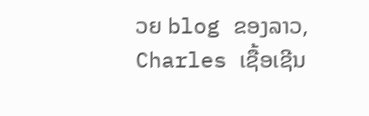ວຍ blog ຂອງລາວ, Charles ເຊື້ອເຊີນ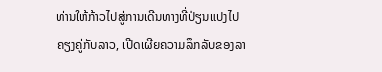ທ່ານໃຫ້ກ້າວໄປສູ່ການເດີນທາງທີ່ປ່ຽນແປງໄປຄຽງຄູ່ກັບລາວ, ເປີດເຜີຍຄວາມລຶກລັບຂອງລາ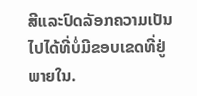ສີແລະປົດລັອກຄວາມເປັນໄປໄດ້ທີ່ບໍ່ມີຂອບເຂດທີ່ຢູ່ພາຍໃນ.